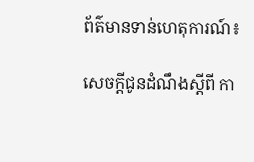ព័ត៌មានទាន់ហេតុការណ៍៖

សេចក្ដីជូនដំណឹងស្ដីពី កា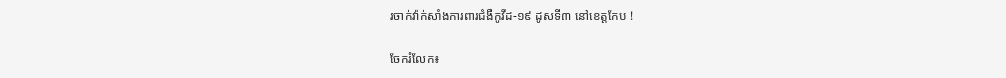រចាក់វ៉ាក់សាំងការពារជំងឺកូវីដ-១៩ ដូសទី៣ នៅខេត្តកែប !

ចែករំលែក៖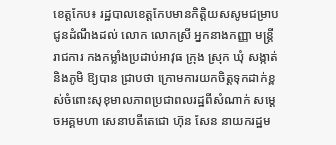ខេត្តកែប៖ រដ្ឋបាលខេត្តកែបមានកិត្តិយសសូមជម្រាបជូនដំណឹងដល់ លោក លោកស្រី អ្នកនាងកញ្ញា មន្ត្រីរាជការ កងកម្លាំងប្រដាប់អាវុធ ក្រុង ស្រុក ឃុំ សង្កាត់ និងភូមិ ឱ្យបាន ជ្រាបថា ក្រោមការយកចិត្តទុកដាក់ខ្ពស់ចំពោះសុខុមាលភាពប្រជាពលរដ្ឋពីសំណាក់ សម្ដេចអគ្គមហា សេនាបតីតេជោ ហ៊ុន សែន នាយករដ្ឋម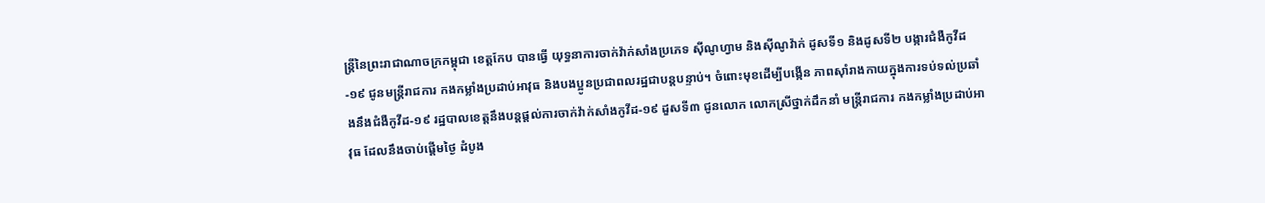ន្ត្រីនៃព្រះរាជាណាចក្រកម្ពុជា ខេត្តកែប បានធ្វើ យុទ្ធនាការចាក់វ៉ាក់សាំងប្រភេទ ស៊ីណូហ្វាម និងស៊ីណូវ៉ាក់ ដូសទី១ និងដូសទី២ បង្ការជំងឺកូវីដ-១៩ ជូនមន្ត្រីរាជការ កងកម្លាំងប្រដាប់អាវុធ និងបងប្អូនប្រជាពលរដ្ឋជាបន្តបន្ទាប់។ ចំពោះមុខដើម្បីបង្កើន ភាពស៊ាំរាងកាយក្នុងការទប់ទល់ប្រឆាំងនឹងជំងឺកូវីដ-១៩ រដ្ឋបាលខេត្តនឹងបន្តផ្តល់ការចាក់វ៉ាក់សាំងកូវីដ-១៩ ដួសទី៣ ជូនលោក លោកស្រីថ្នាក់ដឹកនាំ មន្ត្រីរាជការ កងកម្លាំងប្រដាប់អាវុធ ដែលនឹងចាប់ផ្តើមថ្ងៃ ដំបូង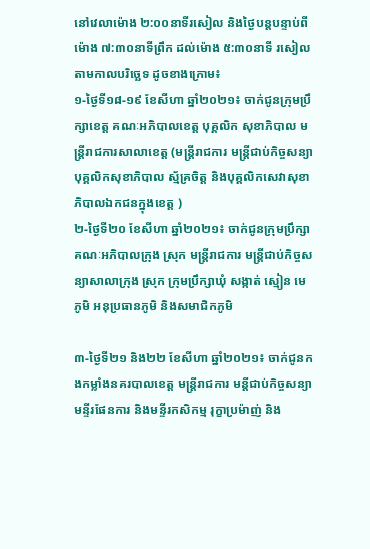នៅវេលាម៉ោង ២:០០នាទីរសៀល និងថ្ងៃបន្តបន្ទាប់ពីម៉ោង ៧:៣០នាទីព្រឹក ដល់ម៉ោង ៥:៣០នាទី រសៀលតាមកាលបរិច្ឆេទ ដូចខាងក្រោម៖
១-ថ្ងៃទី១៨-១៩ ខែសីហា ឆ្នាំ២០២១៖ ចាក់ជូនក្រុមប្រឹក្សាខេត្ត គណៈអភិបាលខេត្ត បុគ្គលិក សុខាភិបាល មន្ត្រីរាជការសាលាខេត្ត (មន្រ្តីរាជការ មន្ត្រីជាប់កិច្ចសន្យា បុគ្គលិកសុខាភិបាល ស្ម័គ្រចិត្ត និងបុគ្គលិកសេវាសុខាភិបាលឯកជនក្នុងខេត្ត )
២-ថ្ងៃទី២០ ខែសីហា ឆ្នាំ២០២១៖ ចាក់ជូនក្រុមប្រឹក្សា គណៈអភិបាលក្រុង ស្រុក មន្ត្រីរាជការ មន្ត្រីជាប់កិច្ចសន្យាសាលាក្រុង ស្រុក ក្រុមប្រឹក្សាឃុំ សង្កាត់ ស្មៀន មេភូមិ អនុប្រធានភូមិ និងសមាជិកភូមិ

៣-ថ្ងៃទី២១ និង២២ ខែសីហា ឆ្នាំ២០២១៖ ចាក់ជូនកងកម្លាំងនគរបាលខេត្ត មន្រ្តីរាជការ មន្តីជាប់កិច្ចសន្យា មន្ទីរផែនការ និងមន្ទីរកសិកម្ម រុក្ខាប្រម៉ាញ់ និង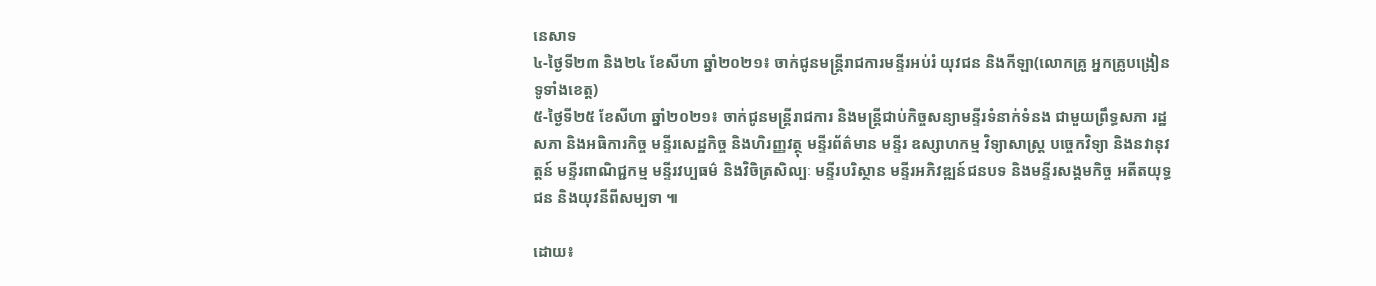នេសាទ
៤-ថ្ងៃទី២៣ និង២៤ ខែសីហា ឆ្នាំ២០២១៖ ចាក់ជូនមន្ត្រីរាជការមន្ទីរអប់រំ យុវជន និងកីឡា(លោកគ្រូ អ្នកគ្រូបង្រៀនទូទាំងខេត្ត)
៥-ថ្ងៃទី២៥ ខែសីហា ឆ្នាំ២០២១៖ ចាក់ជូនមន្ត្រីរាជការ និងមន្ត្រីជាប់កិច្ចសន្យាមន្ទីរទំនាក់ទំនង ជាមួយព្រឹទ្ធសភា រដ្ឋសភា និងអធិការកិច្ច មន្ទីរសេដ្ឋកិច្ច និងហិរញ្ញវត្ថុ មន្ទីរព័ត៌មាន មន្ទីរ ឧស្សាហកម្ម វិទ្យាសាស្ត្រ បច្ចេកវិទ្យា និងនវានុវត្តន៍ មន្ទីរពាណិជ្ជកម្ម មន្ទីរវប្បធម៌ និងវិចិត្រសិល្បៈ មន្ទីរបរិស្ថាន មន្ទីរអភិវឌ្ឍន៍ជនបទ និងមន្ទីរសង្គមកិច្ច អតីតយុទ្ធជន និងយុវនីពីសម្បទា ៕

ដោយ៖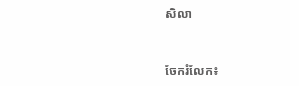សិលា


ចែករំលែក៖